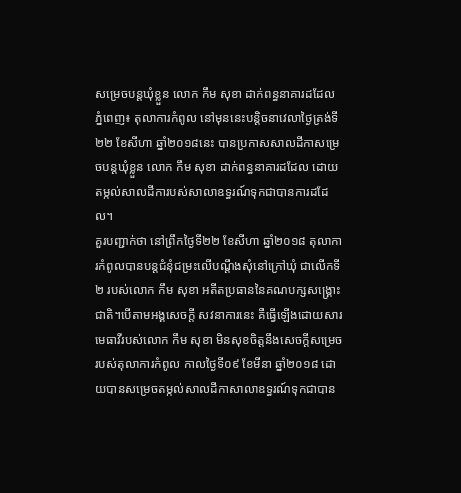សម្រេចបន្ដឃុំខ្លួន លោក កឹម សុខា ដាក់ពន្ធនាគារដដែល
ភ្នំពេញ៖ តុលាការកំពូល នៅមុននេះបន្ដិចនាវេលាថ្ងៃត្រង់ទី២២ ខែសីហា ឆ្នាំ២០១៨នេះ បានប្រកាសសាលដីកាសម្រេចបន្ដឃុំខ្លួន លោក កឹម សុខា ដាក់ពន្ធនាគារដដែល ដោយតម្កល់សាលដីការបស់សាលាឧទ្ធរណ៍ទុកជាបានការដដែល។
គួរបញ្ជាក់ថា នៅព្រឹកថ្ងៃទី២២ ខែសីហា ឆ្នាំ២០១៨ តុលាការកំពូលបានបន្តជំនុំជម្រះលើបណ្តឹងសុំនៅក្រៅឃុំ ជាលើកទី២ របស់លោក កឹម សុខា អតីតប្រធាននៃគណបក្សសង្គ្រោះជាតិ។បើតាមអង្គសេចក្តី សវនាការនេះ គឺធ្វើឡើងដោយសារមេធាវីរបស់លោក កឹម សុខា មិនសុខចិត្តនឹងសេចក្តីសម្រេចរបស់តុលាការកំពូល កាលថ្ងៃទី០៩ ខែមីនា ឆ្នាំ២០១៨ ដោយបានសម្រេចតម្កល់សាលដីកាសាលាឧទ្ធរណ៍ទុកជាបាន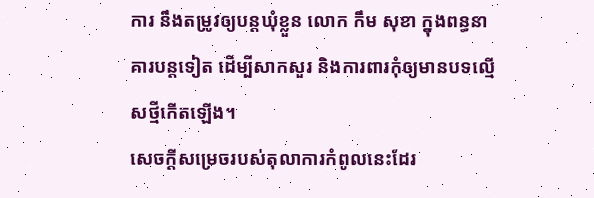ការ នឹងតម្រូវឲ្យបន្តឃុំខ្លួន លោក កឹម សុខា ក្នុងពន្ធនាគារបន្តទៀត ដើម្បីសាកសួរ និងការពារកុំឲ្យមានបទល្មើសថ្មីកើតឡើង។
សេចក្តីសម្រេចរបស់តុលាការកំពូលនេះដែរ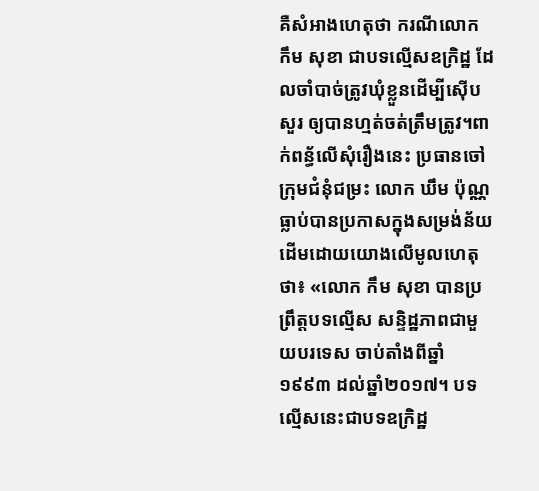គឺសំអាងហេតុថា ករណីលោក កឹម សុខា ជាបទល្មើសឧក្រិដ្ឋ ដែលចាំបាច់ត្រូវឃុំខ្លួនដើម្បីស៊ើបសួរ ឲ្យបានហ្មត់ចត់ត្រឹមត្រូវ។ពាក់ពន្ធ័លើសុំរឿងនេះ ប្រធានចៅក្រុមជំនុំជម្រះ លោក ឃឹម ប៉ុណ្ណ ធ្លាប់បានប្រកាសក្នុងសម្រង់ន័យដើមដោយយោងលើមូលហេតុថា៖ «លោក កឹម សុខា បានប្រព្រឹត្តបទល្មើស សន្ទិដ្ឋភាពជាមួយបរទេស ចាប់តាំងពីឆ្នាំ១៩៩៣ ដល់ឆ្នាំ២០១៧។ បទល្មើសនេះជាបទឧក្រិដ្ឋ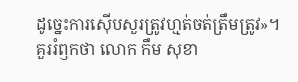ដូច្នេះការស៊ើបសួរត្រូវហ្មត់ចត់ត្រឹមត្រូវ»។
គួររំឭកថា លោក កឹម សុខា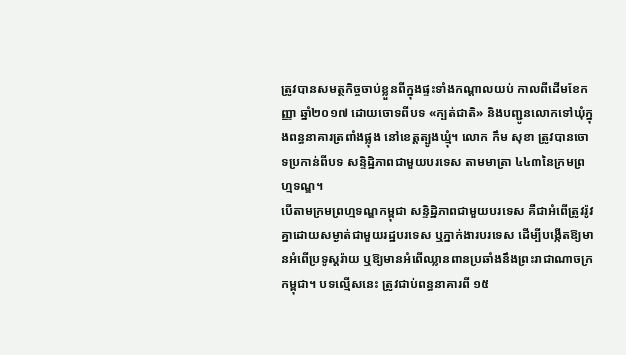ត្រូវបានសមត្ថកិច្ចចាប់ខ្លួនពីក្នុងផ្ទះទាំងកណ្ដាលយប់ កាលពីដើមខែកញ្ញា ឆ្នាំ២០១៧ ដោយចោទពីបទ «ក្បត់ជាតិ» និងបញ្ជូនលោកទៅឃុំក្នុងពន្ធនាគារត្រពាំងផ្លុង នៅខេត្តត្បូងឃ្មុំ។ លោក កឹម សុខា ត្រូវបានចោទប្រកាន់ពីបទ សន្ទិដ្ឋិភាពជាមួយបរទេស តាមមាត្រា ៤៤៣នៃក្រមព្រហ្មទណ្ឌ។
បើតាមក្រមព្រហ្មទណ្ឌកម្ពុជា សន្ទិដ្ឋិភាពជាមួយបរទេស គឺជាអំពើត្រូវរ៉ូវគ្នាដោយសម្ងាត់ជាមួយរដ្ឋបរទេស ឬភ្នាក់ងារបរទេស ដើម្បីបង្កើតឱ្យមានអំពើប្រទូស្តរ៉ាយ ឬឱ្យមានអំពើឈ្លានពានប្រឆាំងនឹងព្រះរាជាណាចក្រកម្ពុជា។ បទល្មើសនេះ ត្រូវជាប់ពន្ធនាគារពី ១៥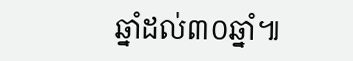ឆ្នាំដល់៣០ឆ្នាំ៕